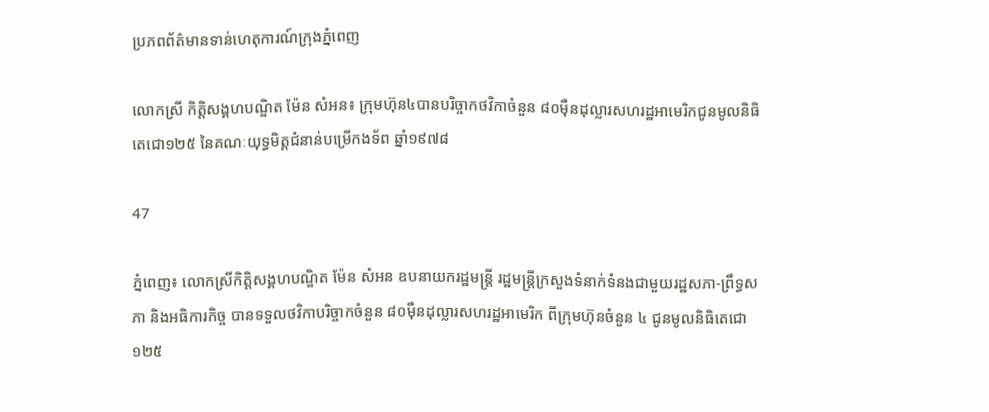ប្រភពព័ត៌មានទាន់ហេតុការណ៍ក្រុងភ្នំពេញ

លោកស្រី កិត្តិសង្គហបណ្ឌិត ម៉ែន សំអន៖ ក្រុមហ៊ុន៤បានបរិច្ចាកថវិកាចំនួន ៨០ម៉ឺនដុល្លារសហរដ្ឋអាមេរិកជូនមូលនិធិតេជោ១២៥ នៃគណៈយុទ្ធមិត្តជំនាន់បម្រើកងទ័ព ឆ្នាំ១៩៧៨

47

ភ្នំពេញ៖ លោកស្រីកិត្តិសង្គហបណ្ឌិត ម៉ែន សំអន ឧបនាយករដ្ឋមន្រ្តី រដ្ឋមន្រ្តីក្រសួងទំនាក់ទំនងជាមួយរដ្ឋសភា-ព្រឹទ្ធសភា និងអធិការកិច្ច បានទទួលថវិកាបរិច្ចាកចំនួន ៨០ម៉ឺនដុល្លារសហរដ្ឋអាមេរិក ពីក្រុមហ៊ុនចំនួន ៤ ជូនមូលនិធិតេជោ១២៥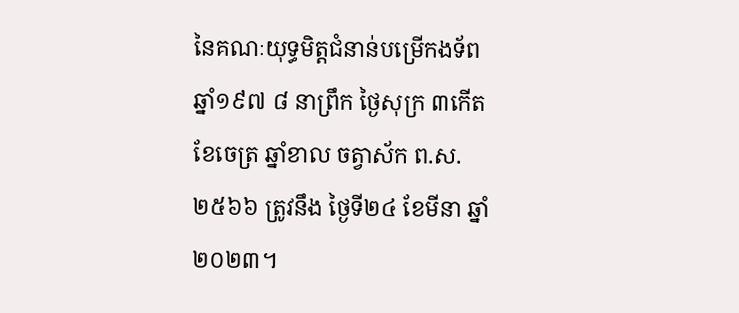នៃគណៈយុទ្ធមិត្តជំនាន់បម្រើកងទ័ព ឆ្នាំ១៩៧ ៨ នាព្រឹក ថ្ងៃសុក្រ ៣កើត ខែចេត្រ ឆ្នាំខាល ចត្វាស័ក ព.ស.២៥៦៦ ត្រូវនឹង ថ្ងៃទី២៤ ខែមីនា ឆ្នាំ២០២៣។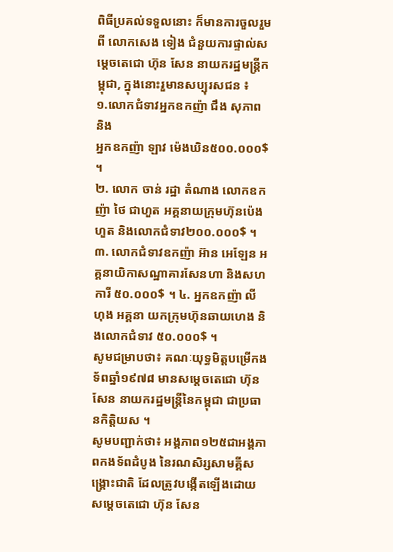ពិធីប្រគល់ទទួលនោះ ក៏មានការចួលរួមពី លោកសេង ទៀង ជំនួយការផ្ទាល់សម្ដេចតេជោ ហ៊ុន សែន នាយករដ្ឋមន្ត្រីកម្ពុជា, ក្នុងនោះរួមានសប្បុរសជន ៖
១.លោកជំទាវអ្នកឧកញ៉ា ជឹង សុភាព និង
អ្នកឧកញ៉ា ឡាវ ម៉េងឃិន៥០០.០០០$ ។
២. លោក ចាន់ រដ្ឋា តំណាង លោកឧកញ៉ា ថៃ ជាហួត អគ្គនាយក្រុមហ៊ុនប៉េងហួត និងលោកជំទាវ២០០.០០០$ ។
៣. លោកជំទាវឧកញ៉ា អ៊ាន អេឡែន អគ្គនាយិកាសណ្ឋាគារសែនហា និងសហការី ៥០.០០០$ ។ ៤. អ្នកឧកញ៉ា លី ហុង អគ្គនា យកក្រុមហ៊ុនឆាយហេង និងលោកជំទាវ ៥០.០០០$ ។
សូមជម្រាបថា៖ គណៈយុទ្ធមិត្តបម្រើកង ទ័ពឆ្នាំ១៩៧៨ មានសម្ដេចតេជោ ហ៊ុន សែន នាយករដ្ឋមន្ដ្រីនៃកម្ពុជា ជាប្រធានកិត្តិយស ។
សូមបញ្ជាក់ថា៖ អង្គភាព១២៥ជាអង្គភាពកងទ័ពដំបូង នៃរណសិរ្សសាមគ្គីសង្គ្រោះជាតិ ដែលត្រូវបង្កើតឡើងដោយ សម្តេចតេជោ ហ៊ុន សែន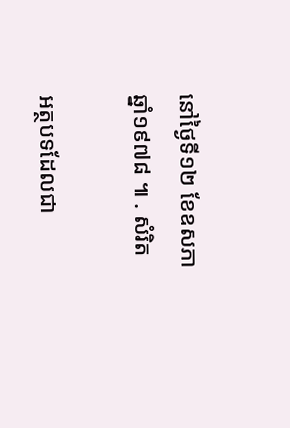នៅថ្ងៃទី១២ ខែឧសភា ឆ្នាំ១៩៧៨ ៕ . សំរិត

អត្ថបទដែលជា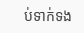ប់ទាក់ទង